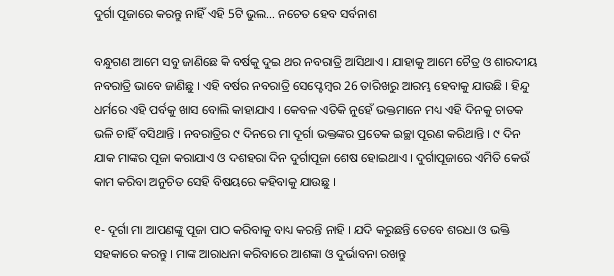ଦୁର୍ଗା ପୂଜାରେ କରନ୍ତୁ ନାହିଁ ଏହି 5ଟି ଭୁଲ… ନଚେତ ହେବ ସର୍ବନାଶ

ବନ୍ଧୁଗଣ ଆମେ ସବୁ ଜାଣିଛେ କି ବର୍ଷକୁ ଦୁଇ ଥର ନବରାତ୍ରି ଆସିଥାଏ । ଯାହାକୁ ଆମେ ଚୈତ୍ର ଓ ଶାରଦୀୟ ନବରାତ୍ରି ଭାବେ ଜାଣିଛୁ । ଏହି ବର୍ଷର ନବରାତ୍ରି ସେପ୍ଟେମ୍ବର 26 ତାରିଖରୁ ଆରମ୍ଭ ହେବାକୁ ଯାଉଛି । ହିନ୍ଦୁ ଧର୍ମରେ ଏହି ପର୍ବକୁ ଖାସ ବୋଲି କାହାଯାଏ । କେବଳ ଏତିକି ନୁହେଁ ଭକ୍ତମାନେ ମଧ୍ୟ ଏହି ଦିନକୁ ଚାତକ ଭଳି ଚାହିଁ ବସିଥାନ୍ତି । ନବରାତ୍ରିର ୯ ଦିନରେ ମା ଦୂର୍ଗା ଭକ୍ତଙ୍କର ପ୍ରତେକ ଇଚ୍ଛା ପୂରଣ କରିଥାନ୍ତି । ୯ ଦିନ ଯାକ ମାଙ୍କର ପୂଜା କରାଯାଏ ଓ ଦଶହରା ଦିନ ଦୁର୍ଗାପୂଜା ଶେଷ ହୋଇଥାଏ । ଦୁର୍ଗାପୂଜାରେ ଏମିତି କେଉଁ କାମ କରିବା ଅନୁଚିତ ସେହି ବିଷୟରେ କହିବାକୁ ଯାଉଛୁ ।

୧- ଦୂର୍ଗା ମା ଆପଣଙ୍କୁ ପୂଜା ପାଠ କରିବାକୁ ବାଧ୍ୟ କରନ୍ତି ନାହି । ଯଦି କରୁଛନ୍ତି ତେବେ ଶରଧା ଓ ଭକ୍ତି ସହକାରେ କରନ୍ତୁ । ମାଙ୍କ ଆରାଧନା କରିବାରେ ଆଶଙ୍କା ଓ ଦୁର୍ଭାବନା ରଖନ୍ତୁ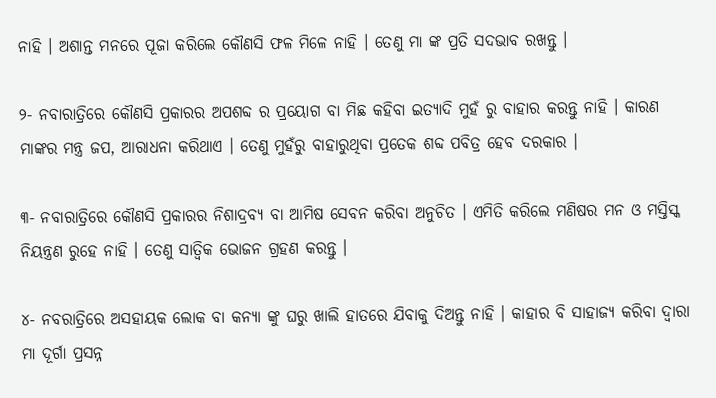ନାହି । ଅଶାନ୍ତ ମନରେ ପୂଜା କରିଲେ କୌଣସି ଫଳ ମିଳେ ନାହି । ତେଣୁ ମା ଙ୍କ ପ୍ରତି ସଦଭାବ ରଖନ୍ତୁ ।

୨- ନବାରାତ୍ରିରେ କୌଣସି ପ୍ରକାରର ଅପଶବ୍ଦ ର ପ୍ରୟୋଗ ବା ମିଛ କହିବା ଇତ୍ୟାଦି ମୁହଁ ରୁ ବାହାର କରନ୍ତୁ ନାହି । କାରଣ ମାଙ୍କର ମନ୍ତ୍ର ଜପ, ଆରାଧନା କରିଥାଏ । ତେଣୁ ମୁହଁରୁ ବାହାରୁଥିବା ପ୍ରତେକ ଶବ୍ଦ ପବିତ୍ର ହେବ ଦରକାର ।

୩- ନବାରାତ୍ରିରେ କୌଣସି ପ୍ରକାରର ନିଶାଦ୍ରବ୍ଯ ବା ଆମିଷ ସେବନ କରିବା ଅନୁଚିତ । ଏମିତି କରିଲେ ମଣିଷର ମନ ଓ ମସ୍ତିସ୍କ ନିୟନ୍ତ୍ରଣ ରୁହେ ନାହି । ତେଣୁ ସାତ୍ଵିକ ଭୋଜନ ଗ୍ରହଣ କରନ୍ତୁ ।

୪- ନବରାତ୍ରିରେ ଅସହାୟକ ଲୋକ ବା କନ୍ୟା ଙ୍କୁ ଘରୁ ଖାଲି ହାତରେ ଯିବାକୁ ଦିଅନ୍ତୁ ନାହି । କାହାର ବି ସାହାଜ୍ଯ କରିବା ଦ୍ଵାରା ମା ଦୂର୍ଗା ପ୍ରସନ୍ନ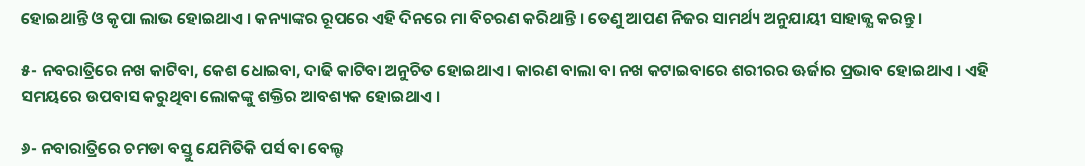ହୋଇଥାନ୍ତି ଓ କୃପା ଲାଭ ହୋଇଥାଏ । କନ୍ୟାଙ୍କର ରୂପରେ ଏହି ଦିନରେ ମା ବିଚରଣ କରିଥାନ୍ତି । ତେଣୁ ଆପଣ ନିଜର ସାମର୍ଥ୍ୟ ଅନୁଯାୟୀ ସାହାଜ୍ଯ କରନ୍ତୁ ।

୫- ନବରାତ୍ରିରେ ନଖ କାଟିବା, କେଶ ଧୋଇବା, ଦାଢି କାଟିବା ଅନୁଚିତ ହୋଇଥାଏ । କାରଣ ବାଲା ବା ନଖ କଟାଇବାରେ ଶରୀରର ଊର୍ଜାର ପ୍ରଭାବ ହୋଇଥାଏ । ଏହି ସମୟରେ ଉପବାସ କରୁଥିବା ଲୋକଙ୍କୁ ଶକ୍ତିର ଆବଶ୍ୟକ ହୋଇଥାଏ ।

୬- ନବାରାତ୍ରିରେ ଚମଡା ବସ୍ତୁ ଯେମିତିକି ପର୍ସ ବା ବେଲ୍ଟ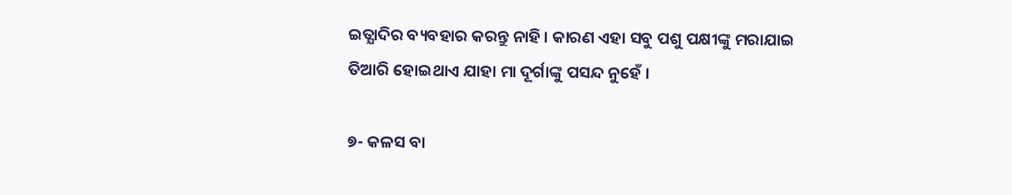ଇତ୍ଯାଦିର ବ୍ୟବହାର କରନ୍ତୁ ନାହି । କାରଣ ଏହା ସବୁ ପଶୁ ପକ୍ଷୀଙ୍କୁ ମରାଯାଇ ତିଆରି ହୋଇଥାଏ ଯାହା ମା ଦୂର୍ଗାଙ୍କୁ ପସନ୍ଦ ନୁହେଁ ।

୭- କଳସ ବା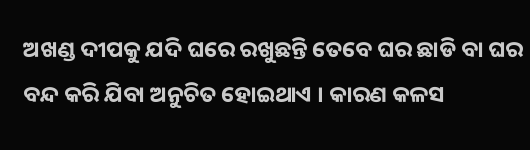ଅଖଣ୍ଡ ଦୀପକୁ ଯଦି ଘରେ ରଖୁଛନ୍ତି ତେବେ ଘର ଛାଡି ବା ଘର ବନ୍ଦ କରି ଯିବା ଅନୁଚିତ ହୋଇଥାଏ । କାରଣ କଳସ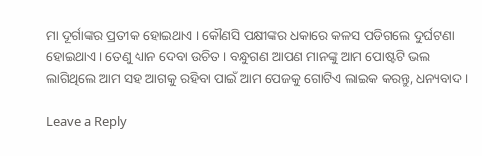ମା ଦୂର୍ଗାଙ୍କର ପ୍ରତୀକ ହୋଇଥାଏ । କୌଣସି ପକ୍ଷୀଙ୍କର ଧକାରେ କଳସ ପଡିଗଲେ ଦୁର୍ଘଟଣା ହୋଇଥାଏ । ତେଣୁ ଧ୍ୟାନ ଦେବା ଉଚିତ । ବନ୍ଧୁଗଣ ଆପଣ ମାନଙ୍କୁ ଆମ ପୋଷ୍ଟଟି ଭଲ ଲାଗିଥିଲେ ଆମ ସହ ଆଗକୁ ରହିବା ପାଇଁ ଆମ ପେଜକୁ ଗୋଟିଏ ଲାଇକ କରନ୍ତୁ, ଧନ୍ୟବାଦ ।

Leave a Reply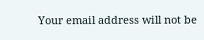Your email address will not be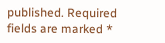published. Required fields are marked *